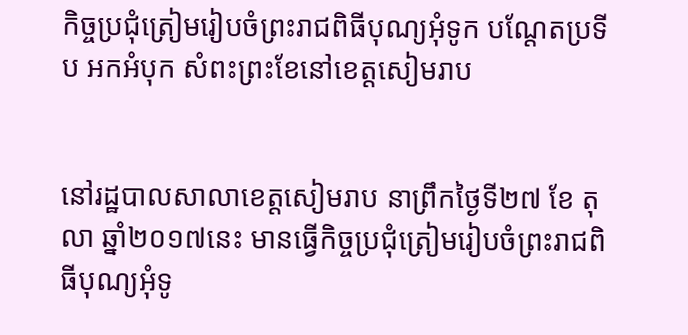កិច្ចប្រជុំត្រៀមរៀបចំព្រះរាជពិធីបុណ្យអុំទូក បណ្តែតប្រទីប អកអំបុក សំពះព្រះខែនៅខេត្តសៀមរាប


នៅរដ្ឋបាលសាលាខេត្តសៀមរាប នាព្រឹកថ្ងៃទី២៧ ខែ តុលា ឆ្នាំ២០១៧នេះ មានធ្វើកិច្ចប្រជុំត្រៀមរៀបចំព្រះរាជពិធីបុណ្យអុំទូ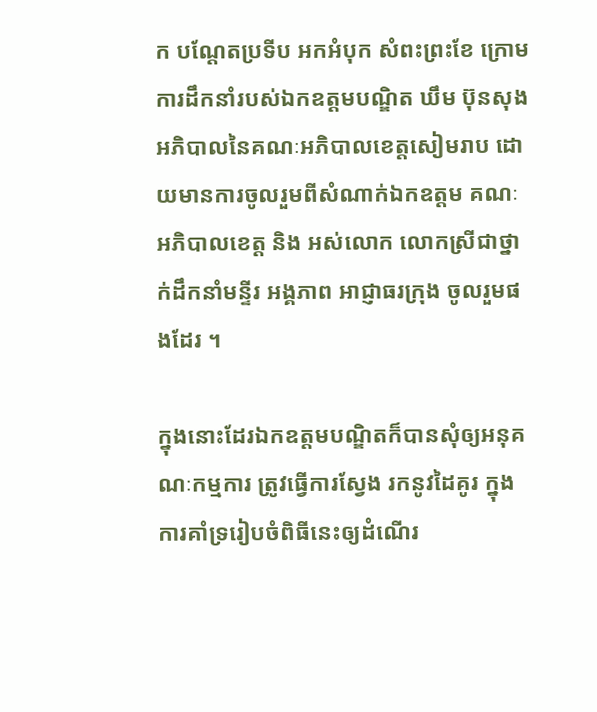ក បណ្តែតប្រទីប អកអំបុក សំពះព្រះខែ ក្រោមការដឹកនាំរបស់ឯកឧត្តមបណ្ឌិត ឃឹម ប៊ុនសុង អភិបាលនៃគណៈអភិបាលខេត្តសៀមរាប ដោយមានការចូលរួមពីសំណាក់ឯកឧត្តម គណៈអភិបាលខេត្ត និង អស់លោក លោកស្រីជាថ្នាក់ដឹកនាំមន្ទីរ អង្គភាព អាជ្ញាធរក្រុង ចូលរួមផងដែរ ។

ក្នុងនោះដែរឯកឧត្តមបណ្ឌិតក៏បានសុំឲ្យអនុគណៈកម្មការ ត្រូវធ្វើការស្វែង រកនូវដៃគូរ ក្នុងការគាំទ្ររៀបចំពិធីនេះឲ្យដំណើរ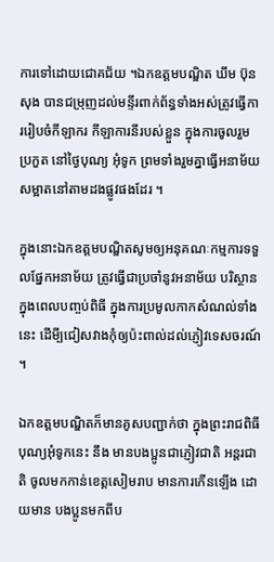ការទៅដោយជោគជ័យ ។ឯកឧត្តមបណ្ឌិត ឃឹម ប៊ុនសុង បានជម្រុញដល់មន្ទីរពាក់ព័ន្ធទាំងអស់ត្រូវធ្វើការរៀបចំកីឡាករ កីឡាការនីរបស់ខ្លួន ក្នុងការចូលរួមប្រកួត នៅថ្ងៃបុណ្យ អុំទូក ព្រមទាំងរួមគ្នាធ្វើអនាម័យសម្អាតនៅតាមដងផ្លូវផងដែរ ។

ក្នុងនោះឯកឧត្តមបណ្ឌិតសូមឲ្យអនុគណៈកម្មការទទួលផ្នែកអនាម័យ ត្រូវធ្វើជាប្រចាំនូវអនាម័យ បរិស្ថាន ក្នុងពេលបញ្ចប់ពិធី ក្នុងការប្រមូលកាកសំណល់ទាំងនេះ ដើមី្បជៀសវាងកុំឲ្យប៉ះពាល់ដល់ភ្ញៀវទេសចរណ៍ ។

ឯកឧត្តមបណ្ឌិតក៏មានគូសបញ្ជាក់ថា ក្នុងព្រះរាជពិធីបុណ្យអុំទូកនេះ នឹង មានបងប្អូនជាភ្ញៀវជាតិ អន្តរជាតិ ចូលមកកាន់ខេត្តសៀមរាប មានការកើនឡើង ដោយមាន បងប្អូនមកពីប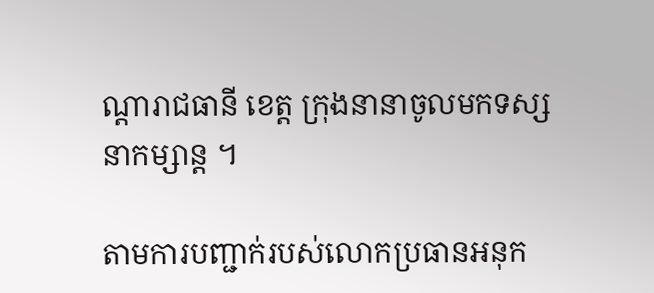ណ្តារាជធានី ខេត្ត ក្រុងនានាចូលមកទស្សនាកម្សាន្ត ។

តាមការបញ្ជាក់របស់លោកប្រធានអនុក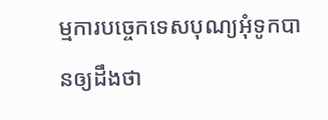ម្មការបច្ចេកទេសបុណ្យអុំទូកបានឲ្យដឹងថា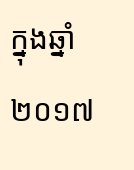ក្នុងឆ្នាំ២០១៧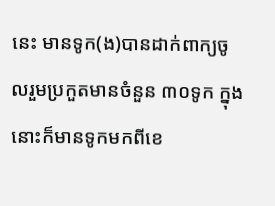នេះ មានទូក(ង)បានដាក់ពាក្យចូលរួមប្រកួតមានចំនួន ៣០ទូក ក្នុងនោះក៏មានទូកមកពីខេ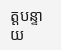ត្តបន្ទាយ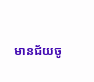មានជ័យចូ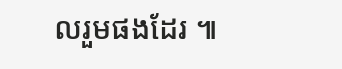លរួមផងដែរ ៕